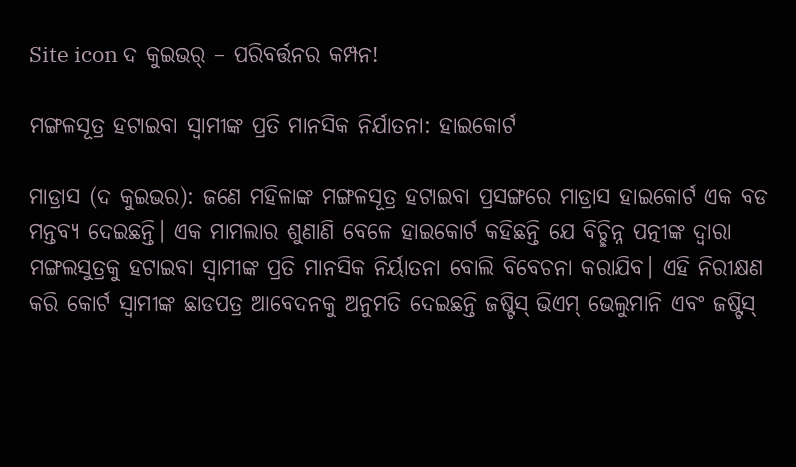Site icon ଦ କୁଇଭର୍ – ପରିବର୍ତ୍ତନର କମ୍ପନ!

ମଙ୍ଗଳସୂତ୍ର ହଟାଇବା ସ୍ୱାମୀଙ୍କ ପ୍ରତି ମାନସିକ ନିର୍ଯାତନା: ହାଇକୋର୍ଟ

ମାଡ୍ରାସ (ଦ କୁଇଭର): ଜଣେ ମହିଳାଙ୍କ ମଙ୍ଗଳସୂତ୍ର ହଟାଇବା ପ୍ରସଙ୍ଗରେ ମାଡ୍ରାସ ହାଇକୋର୍ଟ ଏକ ବଡ ମନ୍ତବ୍ୟ ଦେଇଛନ୍ତି। ଏକ ମାମଲାର ଶୁଣାଣି ବେଳେ ହାଇକୋର୍ଟ କହିଛନ୍ତି ଯେ ବିଚ୍ଛିନ୍ନ ପତ୍ନୀଙ୍କ ଦ୍ୱାରା ମଙ୍ଗଲସୁତ୍ରକୁ ହଟାଇବା ସ୍ୱାମୀଙ୍କ ପ୍ରତି ମାନସିକ ନିର୍ୟାତନା ବୋଲି ବିବେଚନା କରାଯିବ। ଏହି ନିରୀକ୍ଷଣ କରି କୋର୍ଟ ସ୍ୱାମୀଙ୍କ ଛାଡପତ୍ର ଆବେଦନକୁ ଅନୁମତି ଦେଇଛନ୍ତି ଜଷ୍ଟିସ୍ ଭିଏମ୍ ଭେଲୁମାନି ଏବଂ ଜଷ୍ଟିସ୍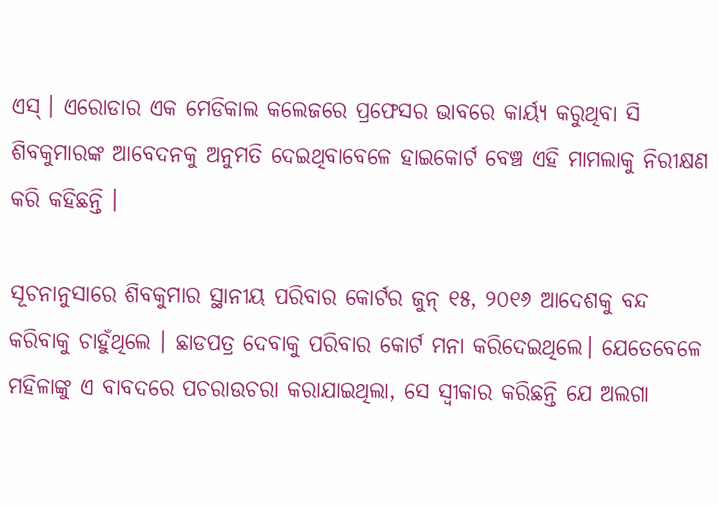ଏସ୍ । ଏରୋଡାର ଏକ ମେଡିକାଲ କଲେଜରେ ପ୍ରଫେସର ଭାବରେ କାର୍ୟ୍ୟ କରୁଥିବା ସି ଶିବକୁମାରଙ୍କ ଆବେଦନକୁ ଅନୁମତି ଦେଇଥିବାବେଳେ ହାଇକୋର୍ଟ ବେଞ୍ଚ ଏହି ମାମଲାକୁ ନିରୀକ୍ଷଣ କରି କହିଛନ୍ତି ।

ସୂଚନାନୁସାରେ ଶିବକୁମାର ସ୍ଥାନୀୟ ପରିବାର କୋର୍ଟର ଜୁନ୍ ୧୫, ୨୦୧୬ ଆଦେଶକୁ ବନ୍ଦ କରିବାକୁ ଚାହୁଁଥିଲେ । ଛାଡପତ୍ର ଦେବାକୁ ପରିବାର କୋର୍ଟ ମନା କରିଦେଇଥିଲେ। ଯେତେବେଳେ ମହିଳାଙ୍କୁ ଏ ବାବଦରେ ପଚରାଉଚରା କରାଯାଇଥିଲା, ସେ ସ୍ୱୀକାର କରିଛନ୍ତି ଯେ ଅଲଗା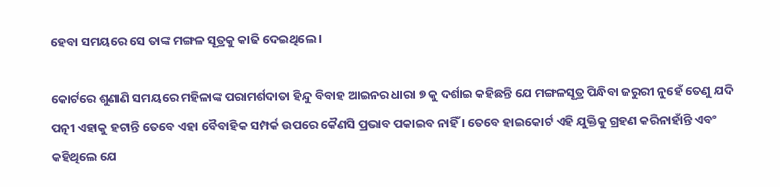ହେବା ସମୟରେ ସେ ତାଙ୍କ ମଙ୍ଗଳ ସୂତ୍ରକୁ କାଢି ଦେଇଥିଲେ ।

କୋର୍ଟରେ ଶୁଣାଣି ସମୟରେ ମହିଳାଙ୍କ ପରାମର୍ଶଦାତା ହିନ୍ଦୁ ବିବାହ ଆଇନର ଧାରା ୭ କୁ ଦର୍ଶାଇ କହିଛନ୍ତି ଯେ ମଙ୍ଗଳସୂତ୍ର ପିନ୍ଧିବା ଜରୁରୀ ନୁହେଁ ତେଣୁ ଯଦି ପତ୍ନୀ ଏହାକୁ ହଟାନ୍ତି ତେବେ ଏହା ବୈବାହିକ ସମ୍ପର୍କ ଉପରେ କୈଣସି ପ୍ରଭାବ ପକାଇବ ନାହିଁ । ତେବେ ହାଇକୋର୍ଟ ଏହି ଯୁକ୍ତିକୁ ଗ୍ରହଣ କରିନାହାଁନ୍ତି ଏବଂ କହିଥିଲେ ଯେ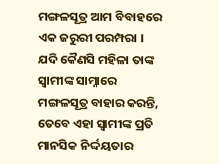ମଙ୍ଗଳସୂତ୍ର ଆମ ବିବାହରେ ଏକ ଜରୁରୀ ପରମ୍ପରା । ଯଦି କୈଣସି ମହିଳା ତାଙ୍କ ସ୍ୱାମୀଙ୍କ ସାମ୍ନାରେ ମଙ୍ଗଳସୂତ୍ର ବାହାର କରନ୍ତି, ତେବେ ଏହା ସ୍ୱାମୀଙ୍କ ପ୍ରତି ମାନସିକ ନିର୍ଦ୍ଦୟତାର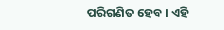ପରିଗଣିତ ହେବ । ଏହି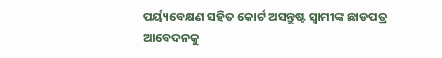ପର୍ୟ୍ୟବେକ୍ଷଣ ସହିତ କୋର୍ଟ ଅସନ୍ତୁଷ୍ଟ ସ୍ୱାମୀଙ୍କ ଛାଡପତ୍ର ଆବେଦନକୁ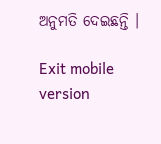ଅନୁମତି ଦେଇଛନ୍ତି ।

Exit mobile version